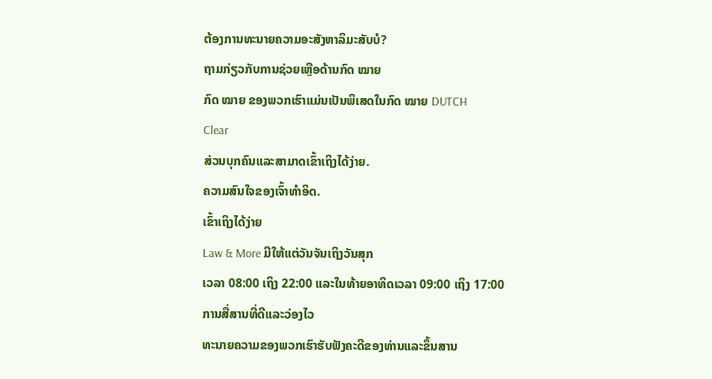ຕ້ອງການທະນາຍຄວາມອະສັງຫາລິມະສັບບໍ?
ຖາມກ່ຽວກັບການຊ່ວຍເຫຼືອດ້ານກົດ ໝາຍ
ກົດ ໝາຍ ຂອງພວກເຮົາແມ່ນເປັນພິເສດໃນກົດ ໝາຍ DUTCH
Clear
ສ່ວນບຸກຄົນແລະສາມາດເຂົ້າເຖິງໄດ້ງ່າຍ.
ຄວາມສົນໃຈຂອງເຈົ້າທໍາອິດ.
ເຂົ້າເຖິງໄດ້ງ່າຍ
Law & More ມີໃຫ້ແຕ່ວັນຈັນເຖິງວັນສຸກ
ເວລາ 08:00 ເຖິງ 22:00 ແລະໃນທ້າຍອາທິດເວລາ 09:00 ເຖິງ 17:00
ການສື່ສານທີ່ດີແລະວ່ອງໄວ
ທະນາຍຄວາມຂອງພວກເຮົາຮັບຟັງຄະດີຂອງທ່ານແລະຂຶ້ນສານ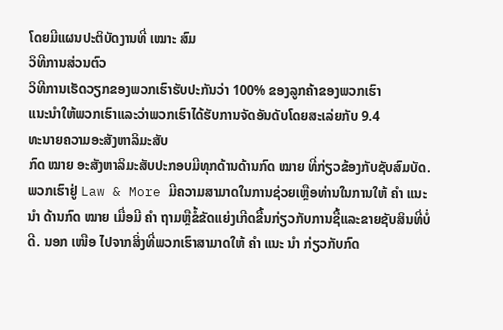ໂດຍມີແຜນປະຕິບັດງານທີ່ ເໝາະ ສົມ
ວິທີການສ່ວນຕົວ
ວິທີການເຮັດວຽກຂອງພວກເຮົາຮັບປະກັນວ່າ 100% ຂອງລູກຄ້າຂອງພວກເຮົາ
ແນະນໍາໃຫ້ພວກເຮົາແລະວ່າພວກເຮົາໄດ້ຮັບການຈັດອັນດັບໂດຍສະເລ່ຍກັບ 9.4
ທະນາຍຄວາມອະສັງຫາລິມະສັບ
ກົດ ໝາຍ ອະສັງຫາລິມະສັບປະກອບມີທຸກດ້ານດ້ານກົດ ໝາຍ ທີ່ກ່ຽວຂ້ອງກັບຊັບສົມບັດ. ພວກເຮົາຢູ່ Law & More ມີຄວາມສາມາດໃນການຊ່ວຍເຫຼືອທ່ານໃນການໃຫ້ ຄຳ ແນະ ນຳ ດ້ານກົດ ໝາຍ ເມື່ອມີ ຄຳ ຖາມຫຼືຂໍ້ຂັດແຍ່ງເກີດຂື້ນກ່ຽວກັບການຊື້ແລະຂາຍຊັບສິນທີ່ບໍ່ດີ. ນອກ ເໜືອ ໄປຈາກສິ່ງທີ່ພວກເຮົາສາມາດໃຫ້ ຄຳ ແນະ ນຳ ກ່ຽວກັບກົດ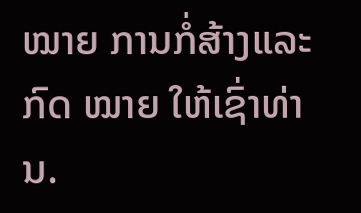ໝາຍ ການກໍ່ສ້າງແລະກົດ ໝາຍ ໃຫ້ເຊົ່າທ່ານ.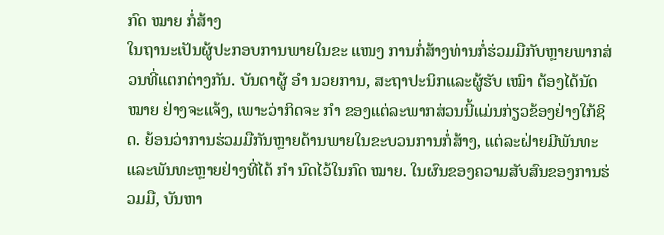ກົດ ໝາຍ ກໍ່ສ້າງ
ໃນຖານະເປັນຜູ້ປະກອບການພາຍໃນຂະ ແໜງ ການກໍ່ສ້າງທ່ານກໍ່ຮ່ວມມືກັບຫຼາຍພາກສ່ວນທີ່ແຕກຕ່າງກັນ. ບັນດາຜູ້ ອຳ ນວຍການ, ສະຖາປະນິກແລະຜູ້ຮັບ ເໝົາ ຕ້ອງໄດ້ນັດ ໝາຍ ຢ່າງຈະແຈ້ງ, ເພາະວ່າກິດຈະ ກຳ ຂອງແຕ່ລະພາກສ່ວນນີ້ແມ່ນກ່ຽວຂ້ອງຢ່າງໃກ້ຊິດ. ຍ້ອນວ່າການຮ່ວມມືກັນຫຼາຍດ້ານພາຍໃນຂະບວນການກໍ່ສ້າງ, ແຕ່ລະຝ່າຍມີພັນທະແລະພັນທະຫຼາຍຢ່າງທີ່ໄດ້ ກຳ ນົດໄວ້ໃນກົດ ໝາຍ. ໃນຜົນຂອງຄວາມສັບສົນຂອງການຮ່ວມມື, ບັນຫາ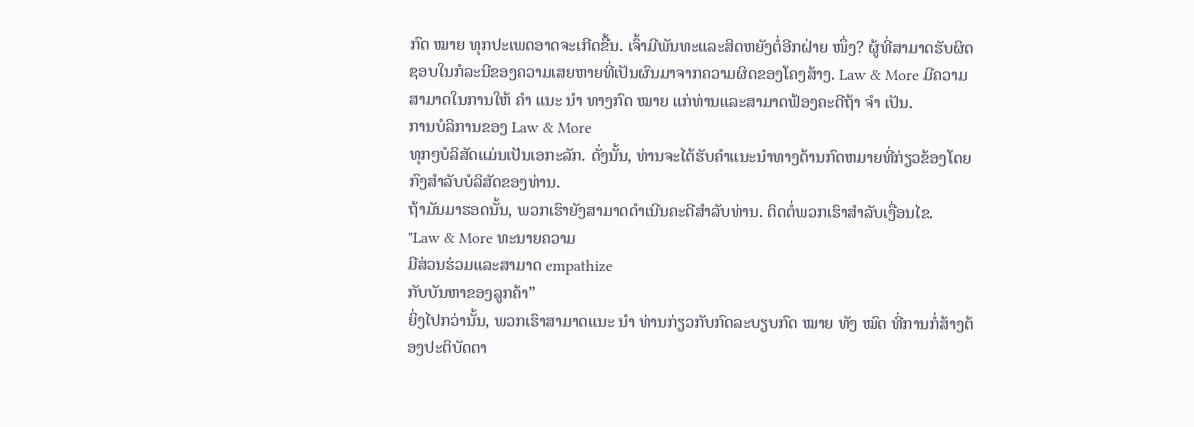ກົດ ໝາຍ ທຸກປະເພດອາດຈະເກີດຂື້ນ. ເຈົ້າມີພັນທະແລະສິດຫຍັງຕໍ່ອີກຝ່າຍ ໜຶ່ງ? ຜູ້ທີ່ສາມາດຮັບຜິດຊອບໃນກໍລະນີຂອງຄວາມເສຍຫາຍທີ່ເປັນຜົນມາຈາກຄວາມຜິດຂອງໂຄງສ້າງ. Law & More ມີຄວາມສາມາດໃນການໃຫ້ ຄຳ ແນະ ນຳ ທາງກົດ ໝາຍ ແກ່ທ່ານແລະສາມາດຟ້ອງຄະດີຖ້າ ຈຳ ເປັນ.
ການບໍລິການຂອງ Law & More
ທຸກໆບໍລິສັດແມ່ນເປັນເອກະລັກ. ດັ່ງນັ້ນ, ທ່ານຈະໄດ້ຮັບຄໍາແນະນໍາທາງດ້ານກົດຫມາຍທີ່ກ່ຽວຂ້ອງໂດຍກົງສໍາລັບບໍລິສັດຂອງທ່ານ.
ຖ້າມັນມາຮອດນັ້ນ, ພວກເຮົາຍັງສາມາດດໍາເນີນຄະດີສໍາລັບທ່ານ. ຕິດຕໍ່ພວກເຮົາສໍາລັບເງື່ອນໄຂ.
"Law & More ທະນາຍຄວາມ
ມີສ່ວນຮ່ວມແລະສາມາດ empathize
ກັບບັນຫາຂອງລູກຄ້າ”
ຍິ່ງໄປກວ່ານັ້ນ, ພວກເຮົາສາມາດແນະ ນຳ ທ່ານກ່ຽວກັບກົດລະບຽບກົດ ໝາຍ ທັງ ໝົດ ທີ່ການກໍ່ສ້າງຕ້ອງປະຕິບັດຕາ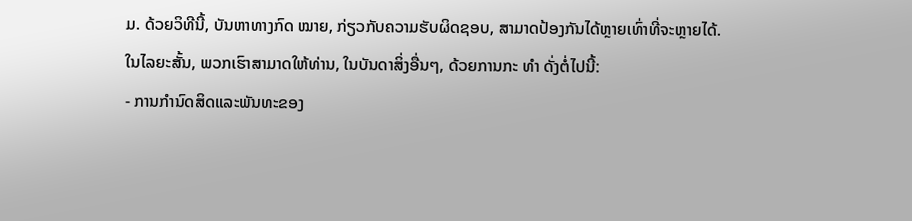ມ. ດ້ວຍວິທີນີ້, ບັນຫາທາງກົດ ໝາຍ, ກ່ຽວກັບຄວາມຮັບຜິດຊອບ, ສາມາດປ້ອງກັນໄດ້ຫຼາຍເທົ່າທີ່ຈະຫຼາຍໄດ້.
ໃນໄລຍະສັ້ນ, ພວກເຮົາສາມາດໃຫ້ທ່ານ, ໃນບັນດາສິ່ງອື່ນໆ, ດ້ວຍການກະ ທຳ ດັ່ງຕໍ່ໄປນີ້:
- ການກໍານົດສິດແລະພັນທະຂອງ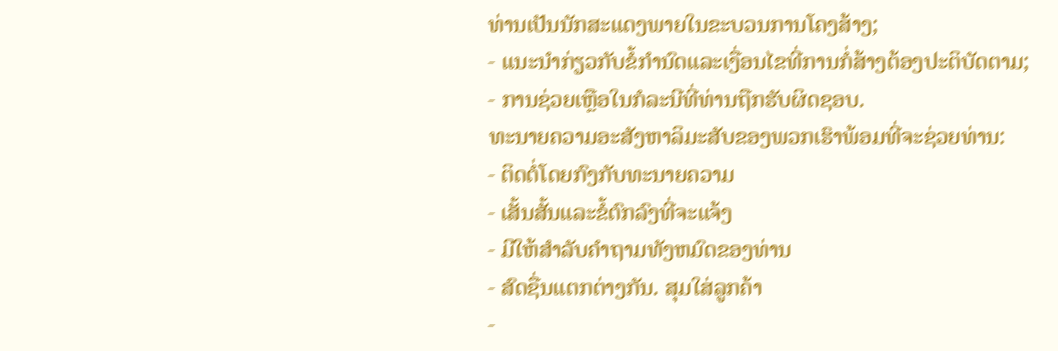ທ່ານເປັນນັກສະແດງພາຍໃນຂະບວນການໂຄງສ້າງ;
- ແນະນໍາກ່ຽວກັບຂໍ້ກໍານົດແລະເງື່ອນໄຂທີ່ການກໍ່ສ້າງຕ້ອງປະຕິບັດຕາມ;
- ການຊ່ວຍເຫຼືອໃນກໍລະນີທີ່ທ່ານຖືກຮັບຜິດຊອບ.
ທະນາຍຄວາມອະສັງຫາລິມະສັບຂອງພວກເຮົາພ້ອມທີ່ຈະຊ່ວຍທ່ານ:
- ຕິດຕໍ່ໂດຍກົງກັບທະນາຍຄວາມ
- ເສັ້ນສັ້ນແລະຂໍ້ຕົກລົງທີ່ຈະແຈ້ງ
- ມີໃຫ້ສໍາລັບຄໍາຖາມທັງຫມົດຂອງທ່ານ
- ສົດຊື່ນແຕກຕ່າງກັນ. ສຸມໃສ່ລູກຄ້າ
-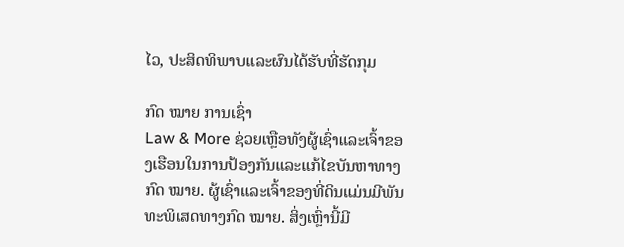ໄວ, ປະສິດທິພາບແລະຜົນໄດ້ຮັບທີ່ຮັດກຸມ

ກົດ ໝາຍ ການເຊົ່າ
Law & More ຊ່ວຍເຫຼືອທັງຜູ້ເຊົ່າແລະເຈົ້າຂອງເຮືອນໃນການປ້ອງກັນແລະແກ້ໄຂບັນຫາທາງກົດ ໝາຍ. ຜູ້ເຊົ່າແລະເຈົ້າຂອງທີ່ດິນແມ່ນມີພັນທະພິເສດທາງກົດ ໝາຍ. ສິ່ງເຫຼົ່ານີ້ມີ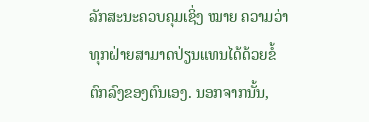ລັກສະນະຄວບຄຸມເຊິ່ງ ໝາຍ ຄວາມວ່າທຸກຝ່າຍສາມາດປ່ຽນແທນໄດ້ດ້ວຍຂໍ້ຕົກລົງຂອງຕົນເອງ. ນອກຈາກນັ້ນ,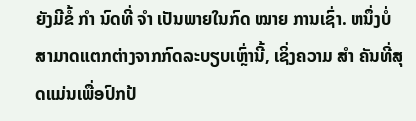ຍັງມີຂໍ້ ກຳ ນົດທີ່ ຈຳ ເປັນພາຍໃນກົດ ໝາຍ ການເຊົ່າ. ຫນຶ່ງບໍ່ສາມາດແຕກຕ່າງຈາກກົດລະບຽບເຫຼົ່ານີ້, ເຊິ່ງຄວາມ ສຳ ຄັນທີ່ສຸດແມ່ນເພື່ອປົກປ້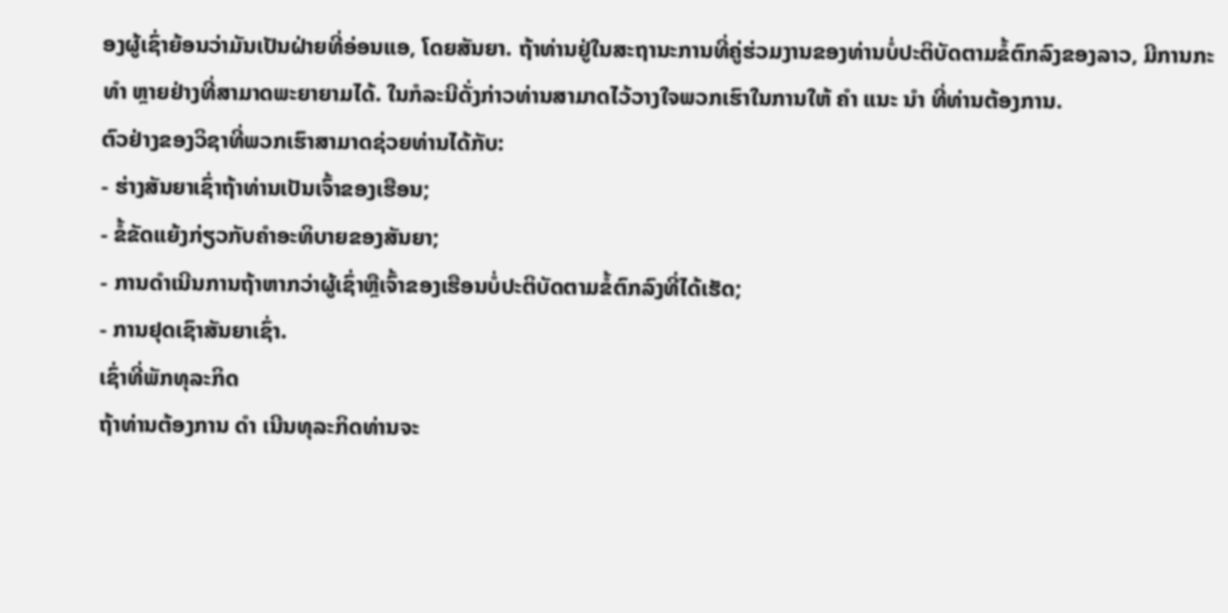ອງຜູ້ເຊົ່າຍ້ອນວ່າມັນເປັນຝ່າຍທີ່ອ່ອນແອ, ໂດຍສັນຍາ. ຖ້າທ່ານຢູ່ໃນສະຖານະການທີ່ຄູ່ຮ່ວມງານຂອງທ່ານບໍ່ປະຕິບັດຕາມຂໍ້ຕົກລົງຂອງລາວ, ມີການກະ ທຳ ຫຼາຍຢ່າງທີ່ສາມາດພະຍາຍາມໄດ້. ໃນກໍລະນີດັ່ງກ່າວທ່ານສາມາດໄວ້ວາງໃຈພວກເຮົາໃນການໃຫ້ ຄຳ ແນະ ນຳ ທີ່ທ່ານຕ້ອງການ.
ຕົວຢ່າງຂອງວິຊາທີ່ພວກເຮົາສາມາດຊ່ວຍທ່ານໄດ້ກັບ:
- ຮ່າງສັນຍາເຊົ່າຖ້າທ່ານເປັນເຈົ້າຂອງເຮືອນ;
- ຂໍ້ຂັດແຍ້ງກ່ຽວກັບຄໍາອະທິບາຍຂອງສັນຍາ;
- ການດໍາເນີນການຖ້າຫາກວ່າຜູ້ເຊົ່າຫຼືເຈົ້າຂອງເຮືອນບໍ່ປະຕິບັດຕາມຂໍ້ຕົກລົງທີ່ໄດ້ເຮັດ;
- ການຢຸດເຊົາສັນຍາເຊົ່າ.
ເຊົ່າທີ່ພັກທຸລະກິດ
ຖ້າທ່ານຕ້ອງການ ດຳ ເນີນທຸລະກິດທ່ານຈະ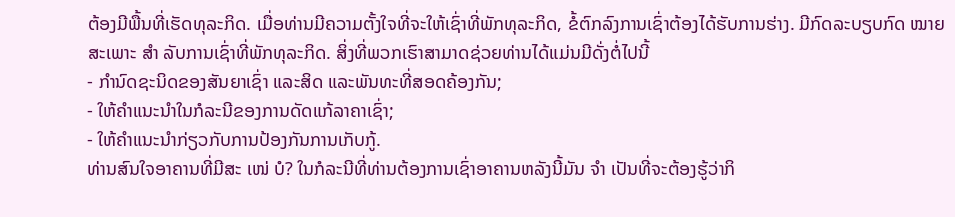ຕ້ອງມີພື້ນທີ່ເຮັດທຸລະກິດ. ເມື່ອທ່ານມີຄວາມຕັ້ງໃຈທີ່ຈະໃຫ້ເຊົ່າທີ່ພັກທຸລະກິດ, ຂໍ້ຕົກລົງການເຊົ່າຕ້ອງໄດ້ຮັບການຮ່າງ. ມີກົດລະບຽບກົດ ໝາຍ ສະເພາະ ສຳ ລັບການເຊົ່າທີ່ພັກທຸລະກິດ. ສິ່ງທີ່ພວກເຮົາສາມາດຊ່ວຍທ່ານໄດ້ແມ່ນມີດັ່ງຕໍ່ໄປນີ້
- ກຳນົດຊະນິດຂອງສັນຍາເຊົ່າ ແລະສິດ ແລະພັນທະທີ່ສອດຄ້ອງກັນ;
- ໃຫ້ຄໍາແນະນໍາໃນກໍລະນີຂອງການດັດແກ້ລາຄາເຊົ່າ;
- ໃຫ້ຄໍາແນະນໍາກ່ຽວກັບການປ້ອງກັນການເກັບກູ້.
ທ່ານສົນໃຈອາຄານທີ່ມີສະ ເໜ່ ບໍ? ໃນກໍລະນີທີ່ທ່ານຕ້ອງການເຊົ່າອາຄານຫລັງນີ້ມັນ ຈຳ ເປັນທີ່ຈະຕ້ອງຮູ້ວ່າກິ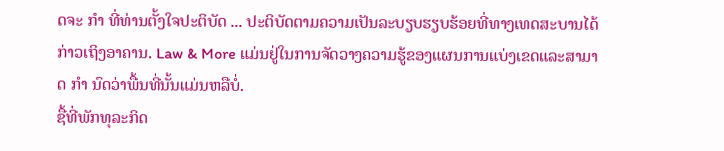ດຈະ ກຳ ທີ່ທ່ານຕັ້ງໃຈປະຕິບັດ ... ປະຕິບັດຕາມຄວາມເປັນລະບຽບຮຽບຮ້ອຍທີ່ທາງເທດສະບານໄດ້ກ່າວເຖິງອາຄານ. Law & More ແມ່ນຢູ່ໃນການຈັດວາງຄວາມຮູ້ຂອງແຜນການແບ່ງເຂດແລະສາມາດ ກຳ ນົດວ່າພື້ນທີ່ນັ້ນແມ່ນຫລືບໍ່.
ຊື້ທີ່ພັກທຸລະກິດ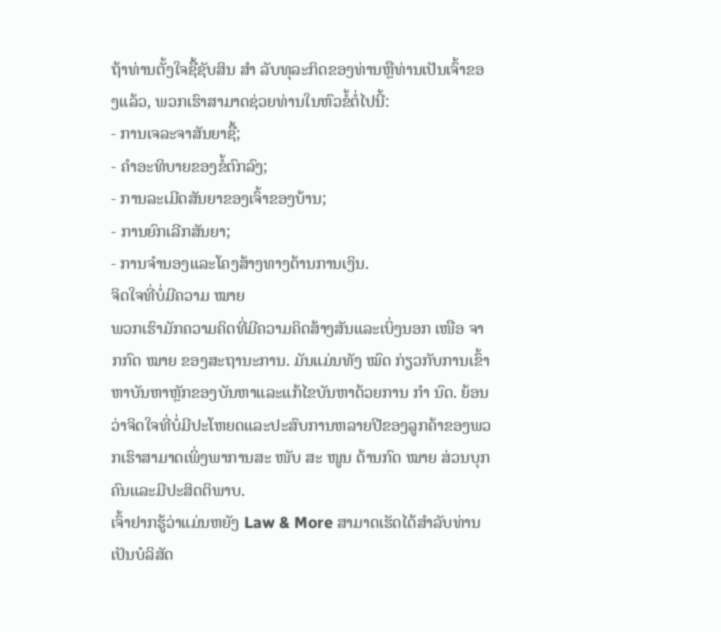ຖ້າທ່ານຕັ້ງໃຈຊື້ຊັບສິນ ສຳ ລັບທຸລະກິດຂອງທ່ານຫຼືທ່ານເປັນເຈົ້າຂອງແລ້ວ, ພວກເຮົາສາມາດຊ່ວຍທ່ານໃນຫົວຂໍ້ຕໍ່ໄປນີ້:
- ການເຈລະຈາສັນຍາຊື້;
- ຄໍາອະທິບາຍຂອງຂໍ້ຕົກລົງ;
- ການລະເມີດສັນຍາຂອງເຈົ້າຂອງບ້ານ;
- ການຍົກເລີກສັນຍາ;
- ການຈໍານອງແລະໂຄງສ້າງທາງດ້ານການເງິນ.
ຈິດໃຈທີ່ບໍ່ມີຄວາມ ໝາຍ
ພວກເຮົາມັກຄວາມຄິດທີ່ມີຄວາມຄິດສ້າງສັນແລະເບິ່ງນອກ ເໜືອ ຈາກກົດ ໝາຍ ຂອງສະຖານະການ. ມັນແມ່ນທັງ ໝົດ ກ່ຽວກັບການເຂົ້າຫາບັນຫາຫຼັກຂອງບັນຫາແລະແກ້ໄຂບັນຫາດ້ວຍການ ກຳ ນົດ. ຍ້ອນວ່າຈິດໃຈທີ່ບໍ່ມີປະໂຫຍດແລະປະສົບການຫລາຍປີຂອງລູກຄ້າຂອງພວກເຮົາສາມາດເພິ່ງພາການສະ ໜັບ ສະ ໜູນ ດ້ານກົດ ໝາຍ ສ່ວນບຸກຄົນແລະມີປະສິດຕິພາບ.
ເຈົ້າຢາກຮູ້ວ່າແມ່ນຫຍັງ Law & More ສາມາດເຮັດໄດ້ສໍາລັບທ່ານເປັນບໍລິສັດ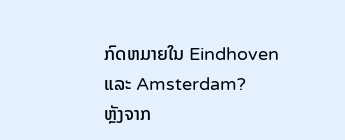ກົດຫມາຍໃນ Eindhoven ແລະ Amsterdam?
ຫຼັງຈາກ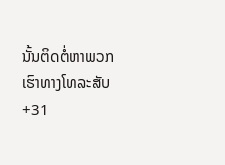ນັ້ນຕິດຕໍ່ຫາພວກເຮົາທາງໂທລະສັບ +31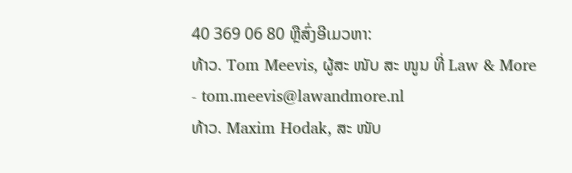40 369 06 80 ຫຼືສົ່ງອີເມວຫາ:
ທ້າວ. Tom Meevis, ຜູ້ສະ ໜັບ ສະ ໜູນ ທີ່ Law & More - tom.meevis@lawandmore.nl
ທ້າວ. Maxim Hodak, ສະ ໜັບ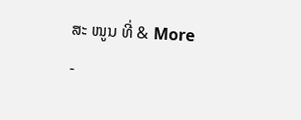ສະ ໜູນ ທີ່ & More -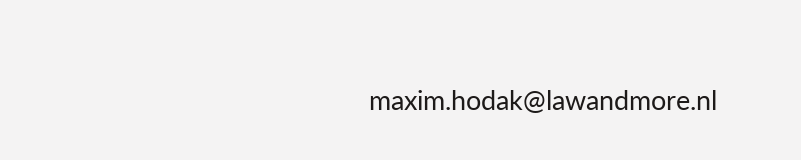maxim.hodak@lawandmore.nl